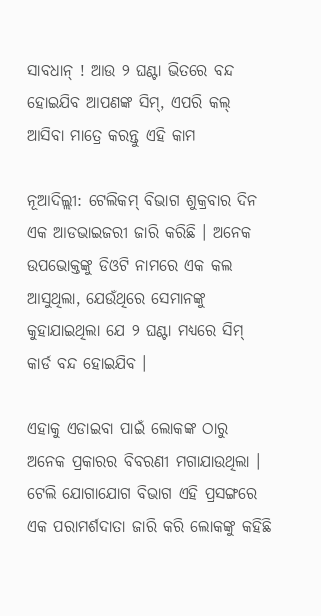ସାବଧାନ୍ ! ଆଉ ୨ ଘଣ୍ଟା ଭିତରେ ବନ୍ଦ ହୋଇଯିବ ଆପଣଙ୍କ ସିମ୍, ଏପରି କଲ୍ ଆସିବା ମାତ୍ରେ କରନ୍ତୁ ଏହି କାମ

ନୂଆଦିଲ୍ଲୀ: ଟେଲିକମ୍ ବିଭାଗ ଶୁକ୍ରବାର ଦିନ ଏକ ଆଡଭାଇଜରୀ ଜାରି କରିଛି । ଅନେକ ଉପଭୋକ୍ତଙ୍କୁ ଡିଓଟି ନାମରେ ଏକ କଲ ଆସୁଥିଲା, ଯେଉଁଥିରେ ସେମାନଙ୍କୁ କୁହାଯାଇଥିଲା ଯେ ୨ ଘଣ୍ଟା ମଧ୍ୟରେ ସିମ୍ କାର୍ଡ ବନ୍ଦ ହୋଇଯିବ ।

ଏହାକୁ ଏଡାଇବା ପାଇଁ ଲୋକଙ୍କ ଠାରୁ ଅନେକ ପ୍ରକାରର ବିବରଣୀ ମଗାଯାଉଥିଲା । ଟେଲି ଯୋଗାଯୋଗ ବିଭାଗ ଏହି ପ୍ରସଙ୍ଗରେ ଏକ ପରାମର୍ଶଦାତା ଜାରି କରି ଲୋକଙ୍କୁ କହିଛି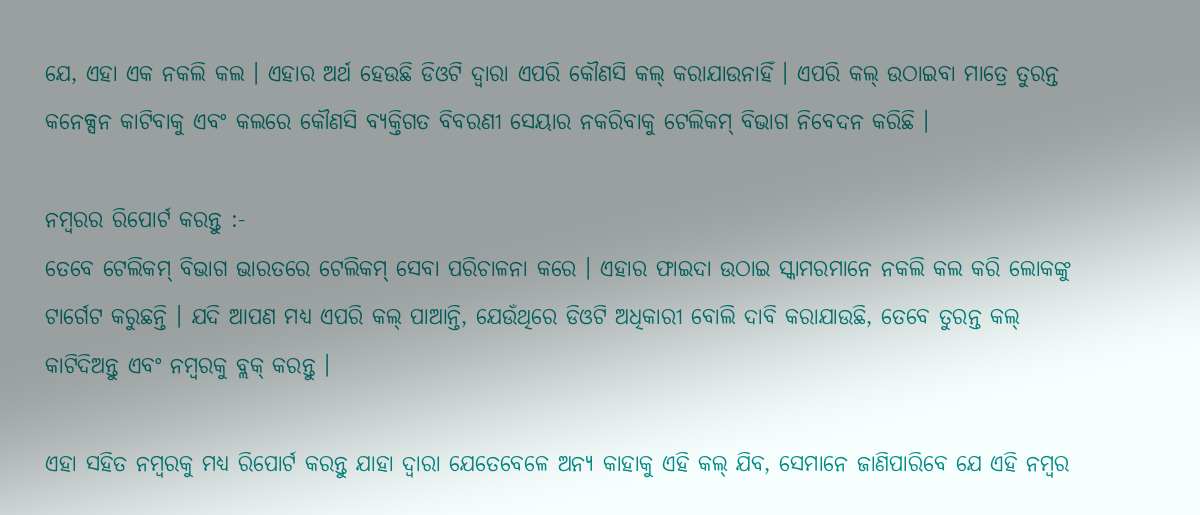ଯେ, ଏହା ଏକ ନକଲି କଲ । ଏହାର ଅର୍ଥ ହେଉଛି ଡିଓଟି ଦ୍ୱାରା ଏପରି କୌଣସି କଲ୍ କରାଯାଉନାହିଁ । ଏପରି କଲ୍ ଉଠାଇବା ମାତ୍ରେ ତୁରନ୍ତ କନେକ୍ସନ କାଟିବାକୁ ଏବଂ କଲରେ କୌଣସି ବ୍ୟକ୍ତିଗତ ବିବରଣୀ ସେୟାର ନକରିବାକୁ ଟେଲିକମ୍ ବିଭାଗ ନିବେଦନ କରିଛି ।

ନମ୍ବରର ରିପୋର୍ଟ କରନ୍ତୁ :-
ତେବେ ଟେଲିକମ୍ ବିଭାଗ ଭାରତରେ ଟେଲିକମ୍ ସେବା ପରିଚାଳନା କରେ । ଏହାର ଫାଇଦା ଉଠାଇ ସ୍କାମରମାନେ ନକଲି କଲ କରି ଲୋକଙ୍କୁ ଟାର୍ଗେଟ କରୁଛନ୍ତି । ଯଦି ଆପଣ ମଧ୍ୟ ଏପରି କଲ୍ ପାଆନ୍ତି, ଯେଉଁଥିରେ ଡିଓଟି ଅଧିକାରୀ ବୋଲି ଦାବି କରାଯାଉଛି, ତେବେ ତୁରନ୍ତ କଲ୍ କାଟିଦିଅନ୍ତୁ ଏବଂ ନମ୍ବରକୁ ବ୍ଲକ୍ କରନ୍ତୁ ।

ଏହା ସହିତ ନମ୍ବରକୁ ମଧ୍ୟ ରିପୋର୍ଟ କରନ୍ତୁ ଯାହା ଦ୍ୱାରା ଯେତେବେଳେ ଅନ୍ୟ କାହାକୁ ଏହି କଲ୍ ଯିବ, ସେମାନେ ଜାଣିପାରିବେ ଯେ ଏହି ନମ୍ବର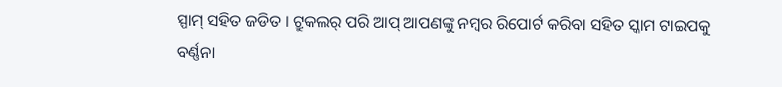ସ୍ପାମ୍ ସହିତ ଜଡିତ । ଟ୍ରୁକଲର୍ ପରି ଆପ୍ ଆପଣଙ୍କୁ ନମ୍ବର ରିପୋର୍ଟ କରିବା ସହିତ ସ୍କାମ ଟାଇପକୁ ବର୍ଣ୍ଣନା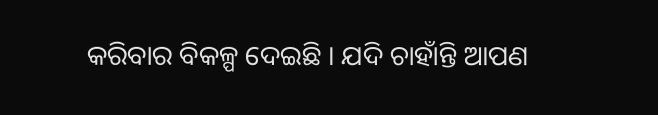କରିବାର ବିକଳ୍ପ ଦେଇଛି । ଯଦି ଚାହାଁନ୍ତି ଆପଣ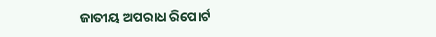ଜାତୀୟ ଅପରାଧ ରିପୋର୍ଟ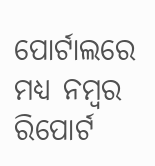ପୋର୍ଟାଲରେ ମଧ୍ୟ ନମ୍ବର ରିପୋର୍ଟ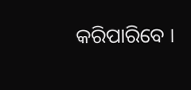କରିପାରିବେ ।